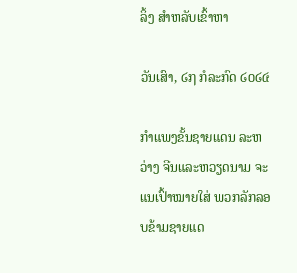ລິ້ງ ສຳຫລັບເຂົ້າຫາ

ວັນເສົາ, ໒໗ ກໍລະກົດ ໒໐໒໔

ກຳແພງຂັ້ນຊາຍແດນ ລະຫວ່າງ ຈີນແລະຫວຽດນາມ ຈະແນເປົ້າໝາຍໃສ່ ພວກລັກລອບຂ້າມຊາຍແດ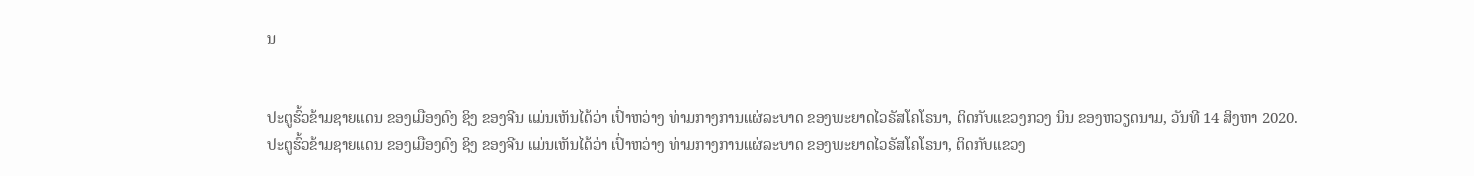ນ


ປະຕູຮົ້ວຂ້າມຊາຍແດນ ຂອງເມືອງດົງ ຊິງ ຂອງຈີນ ແມ່ນເຫັນໄດ້ວ່າ ເປົ່າຫວ່າງ ທ່າມກາງການແຜ່ລະບາດ ຂອງພະຍາດໄວຣັສໂຄໂຣນາ, ຕິດກັບແຂວງກວງ ນິນ ຂອງຫວຽດນາມ, ວັນທີ 14 ສິງຫາ 2020.
ປະຕູຮົ້ວຂ້າມຊາຍແດນ ຂອງເມືອງດົງ ຊິງ ຂອງຈີນ ແມ່ນເຫັນໄດ້ວ່າ ເປົ່າຫວ່າງ ທ່າມກາງການແຜ່ລະບາດ ຂອງພະຍາດໄວຣັສໂຄໂຣນາ, ຕິດກັບແຂວງ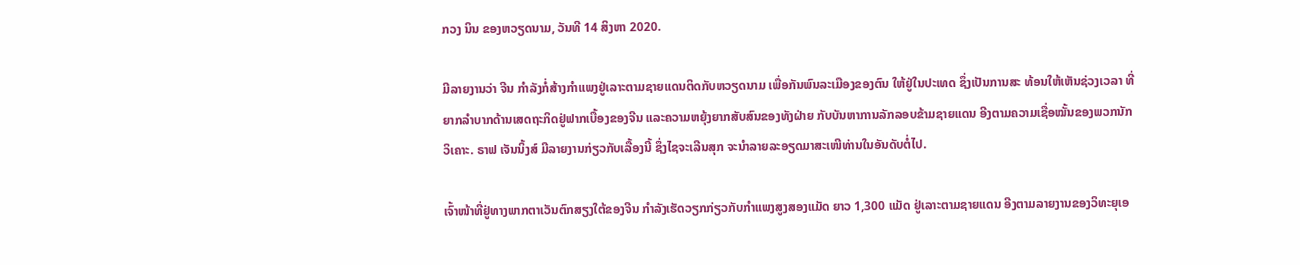ກວງ ນິນ ຂອງຫວຽດນາມ, ວັນທີ 14 ສິງຫາ 2020.

ມີລາຍງານວ່າ ຈີນ ກຳລັງກໍ່ສ້າງກຳແພງຢູ່ເລາະຕາມຊາຍແດນຕິດກັບຫວຽດນາມ ເພື່ອກັນພົນລະເມືອງຂອງຕົນ ໃຫ້ຢູ່ໃນປະເທດ ຊຶ່ງເປັນການສະ ທ້ອນໃຫ້ເຫັນຊ່ວງເວລາ ທີ່ຍາກລຳບາກດ້ານເສດຖະກິດຢູ່ຟາກເບື້ອງຂອງຈີນ ແລະຄວາມຫຍຸ້ງຍາກສັບສົນຂອງທັງຝ່າຍ ກັບບັນຫາການລັກລອບຂ້າມຊາຍແດນ ອີງຕາມຄວາມເຊື່ອໝັ້ນຂອງພວກນັກວິເຄາະ. ຣາຟ ເຈັນນິ້ງສ໌ ມີລາຍງານກ່ຽວກັບເລື້ອງນີ້ ຊຶ່ງໄຊຈະເລີນສຸກ ຈະນຳລາຍລະອຽດມາສະເໜີທ່ານໃນອັນດັບຕໍ່ໄປ.

ເຈົ້າໜ້າທີ່ຢູ່ທາງພາກຕາເວັນຕົກສຽງໃຕ້ຂອງຈີນ ກໍາລັງເຮັດວຽກກ່ຽວກັບກຳແພງສູງສອງແມັດ ຍາວ 1,300 ແມັດ ຢູ່ເລາະຕາມຊາຍແດນ ອີງຕາມລາຍງານຂອງວິທະຍຸເອ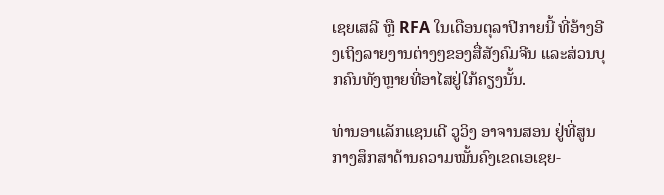ເຊຍເສລີ ຫຼື RFA ໃນເດືອນຕຸລາປີກາຍນີ້ ທີ່ອ້າງອີງເຖິງລາຍງານຕ່າງໆຂອງສື່ສັງຄົມຈີນ ແລະສ່ວນບຸກຄົນທັງຫຼາຍທີ່ອາໄສຢູ່ໃກ້ຄຽງນັ້ນ.

ທ່ານອາແລັກແຊນເດີ ວູວິງ ອາຈານສອນ ຢູ່ທີ່ສູນກາງສຶກສາດ້ານຄວາມໝັ້ນຄົງເຂດເອເຊຍ-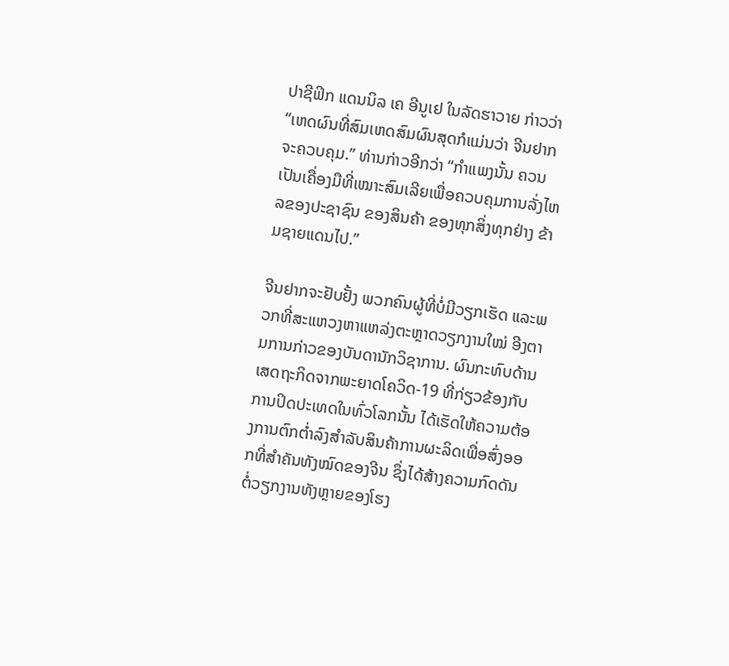ປາຊີຟິກ ແດນນິລ ເຄ ອີນູເຢ ໃນລັດຮາວາຍ ກ່າວວ່າ “ເຫດຜົນທີ່ສົມເຫດສົມຜົນສຸດກໍແມ່ນວ່າ ຈີນຢາກຈະຄວບຄຸມ.” ທ່ານກ່າວອີກວ່າ “ກຳແພງນັ້ນ ຄວນເປັນເຄື່ອງມືທີ່ເໝາະສົມເລີຍເພື່ອຄວບຄຸມການລັ່ງໄຫລຂອງປະຊາຊົນ ຂອງສິນຄ້າ ຂອງທຸກສິ່ງທຸກຢ່າງ ຂ້າມຊາຍແດນໄປ.”

ຈີນຢາກຈະຢັບຢັ້ງ ພວກຄົນຜູ້ທີ່ບໍ່ມີວຽກເຮັດ ແລະພວກທີ່ສະແຫວງຫາແຫລ່ງຕະຫຼາດວຽກງານໃໝ່ ອີງຕາມການກ່າວຂອງບັນດານັກວິຊາການ. ຜົນກະທົບດ້ານເສດຖະກິດຈາກພະຍາດໂຄວິດ-19 ທີ່ກ່ຽວຂ້ອງກັບການປິດປະເທດໃນທົ່ວໂລກນັ້ນ ໄດ້ເຮັດໃຫ້ຄວາມຕ້ອງການຕົກຕ່ຳລົງສຳລັບສິນຄ້າການຜະລິດເພື່ອສົ່ງອອກທີ່ສຳຄັນທັງໝົດຂອງຈີນ ຊຶ່ງໄດ້ສ້າງຄວາມກົດດັນຕໍ່ວຽກງານທັງຫຼາຍຂອງໂຮງ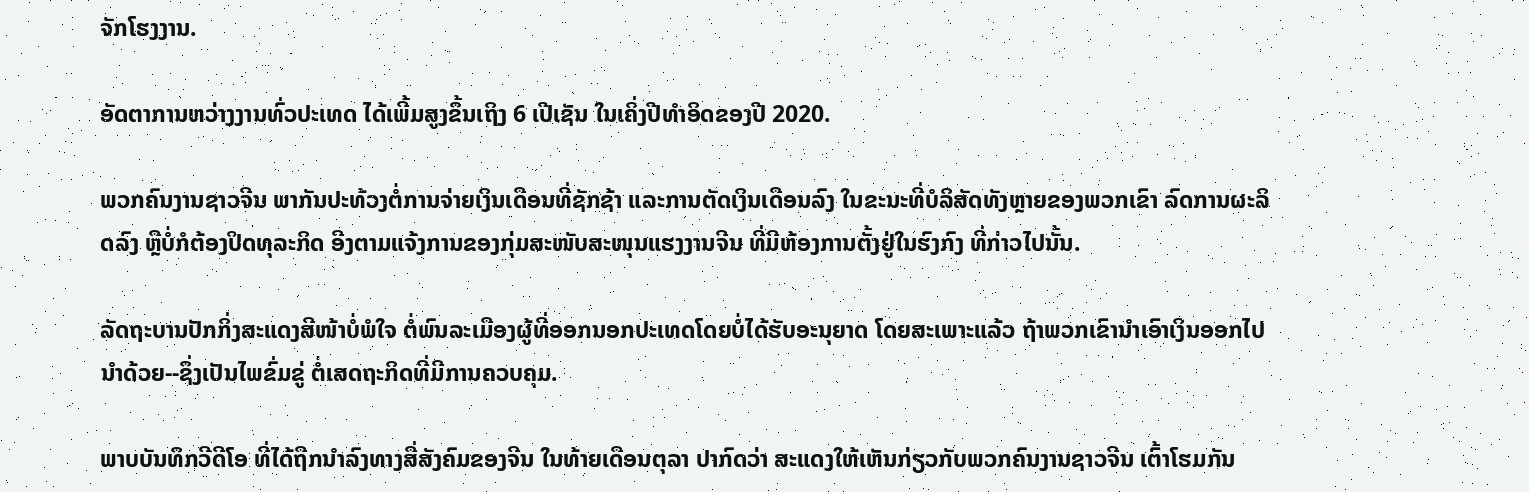ຈັກໂຮງງານ.

ອັດຕາການຫວ່າງງານທົ່ວປະເທດ ໄດ້ເພີ້ມສູງຂຶ້ນເຖິງ 6 ເປີເຊັນ ໃນເຄິ່ງປີທຳອິດຂອງປີ 2020.

ພວກຄົນງານຊາວຈີນ ພາກັນປະທ້ວງຕໍ່ການຈ່າຍເງິນເດືອນທີ່ຊັກຊ້າ ແລະການຕັດເງິນເດືອນລົງ ໃນຂະນະທີ່ບໍລິສັດທັງຫຼາຍຂອງພວກເຂົາ ລົດການຜະລິດລົງ ຫຼືບໍ່ກໍຕ້ອງປິດທຸລະກິດ ອີງຕາມແຈ້ງການຂອງກຸ່ມສະໜັບສະໜຸນແຮງງານຈີນ ທີ່ມີຫ້ອງການຕັ້ງຢູ່ໃນຮົງກົງ ທີ່ກ່າວໄປນັ້ນ.

ລັດຖະບານປັກກິ່ງສະແດງສີໜ້າບໍ່ພໍໃຈ ຕໍ່ພົນລະເມືອງຜູ້ທີ່ອອກນອກປະເທດໂດຍບໍ່ໄດ້ຮັບອະນຸຍາດ ໂດຍສະເພາະແລ້ວ ຖ້າພວກເຂົານຳເອົາເງິນອອກໄປນຳດ້ວຍ--ຊຶ່ງເປັນໄພຂົ່ມຂູ່ ຕໍ່ເສດຖະກິດທີ່ມີການຄວບຄຸມ.

ພາບບັນທຶກວີດີໂອ ທີ່ໄດ້ຖືກນຳລົງທາງສື່ສັງຄົມຂອງຈີນ ໃນທ້າຍເດືອນຕຸລາ ປາກົດວ່າ ສະແດງໃຫ້ເຫັນກ່ຽວກັບພວກຄົນງານຊາວຈີນ ເຕົ້າໂຮມກັນ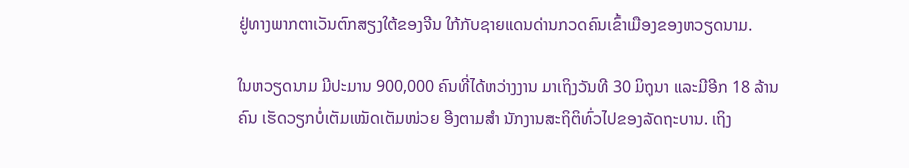ຢູ່ທາງພາກຕາເວັນຕົກສຽງໃຕ້ຂອງຈີນ ໃກ້ກັບຊາຍແດນດ່ານກວດຄົນເຂົ້າເມືອງຂອງຫວຽດນາມ.

ໃນຫວຽດນາມ ມີປະມານ 900,000 ຄົນທີ່ໄດ້ຫວ່າງງານ ມາເຖິງວັນທີ 30 ມິຖຸນາ ແລະມີອີກ 18 ລ້ານຄົນ ເຮັດວຽກບໍ່ເຕັມເໝັດເຕັມໜ່ວຍ ອີງຕາມສຳ ນັກງານສະຖິຕິທົ່ວໄປຂອງລັດຖະບານ. ເຖິງ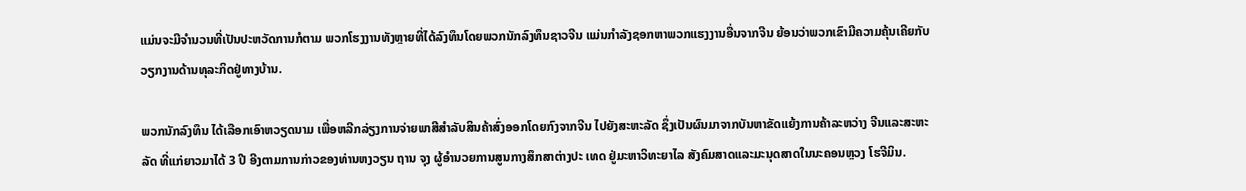ແມ່ນຈະມີຈຳນວນທີ່ເປັນປະຫວັດການກໍຕາມ ພວກໂຮງງານທັງຫຼາຍທີ່ໄດ້ລົງທຶນໂດຍພວກນັກລົງທຶນຊາວຈີນ ແມ່ນກຳລັງຊອກຫາພວກແຮງງານອື່ນຈາກຈີນ ຍ້ອນວ່າພວກເຂົາມີຄວາມຄຸ້ນເຄີຍກັບວຽກງານດ້ານທຸລະກິດຢູ່ທາງບ້ານ.

ພວກນັກລົງທຶນ ໄດ້ເລືອກເອົາຫວຽດນາມ ເພື່ອຫລີກລ່ຽງການຈ່າຍພາສີສຳລັບສິນຄ້າສົ່ງອອກໂດຍກົງຈາກຈີນ ໄປຍັງສະຫະລັດ ຊຶ່ງເປັນຜົນມາຈາກບັນຫາຂັດແຍ້ງການຄ້າລະຫວ່າງ ຈີນແລະສະຫະລັດ ທີ່ແກ່ຍາວມາໄດ້ 3 ປີ ອີງຕາມການກ່າວຂອງທ່ານຫງວຽນ ຖານ ຈຸງ ຜູ້ອຳນວຍການສູນກາງສຶກສາຕ່າງປະ ເທດ ຢູ່ມະຫາວິທະຍາໄລ ສັງຄົມສາດແລະມະນຸດສາດໃນນະຄອນຫຼວງ ໂຮຈີມິນ.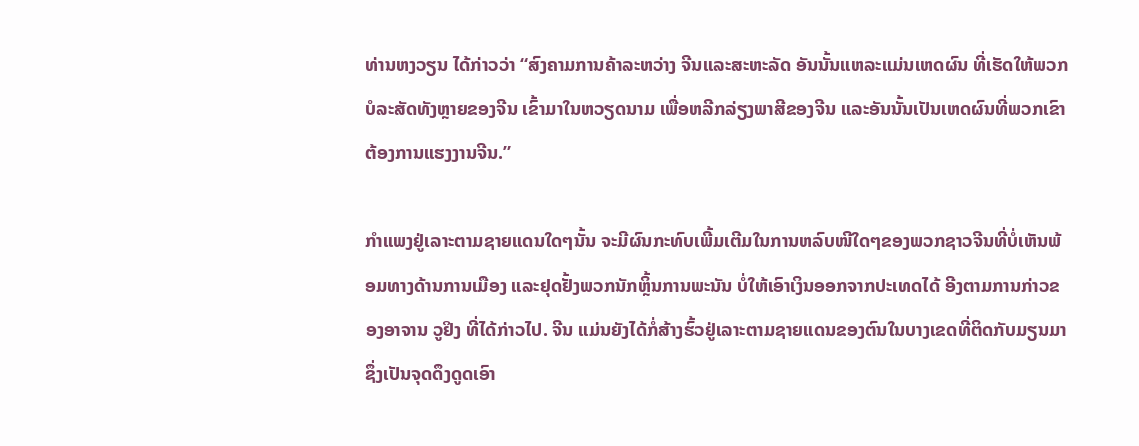ທ່ານຫງວຽນ ໄດ້ກ່າວວ່າ “ສົງຄາມການຄ້າລະຫວ່າງ ຈີນແລະສະຫະລັດ ອັນນັ້ນແຫລະແມ່ນເຫດຜົນ ທີ່ເຮັດໃຫ້ພວກບໍລະສັດທັງຫຼາຍຂອງຈີນ ເຂົ້າມາໃນຫວຽດນາມ ເພື່ອຫລີກລ່ຽງພາສີຂອງຈີນ ແລະອັນນັ້ນເປັນເຫດຜົນທີ່ພວກເຂົາຕ້ອງການແຮງງານຈີນ.”

ກຳແພງຢູ່ເລາະຕາມຊາຍແດນໃດໆນັ້ນ ຈະມີຜົນກະທົບເພີ້ມເຕີມໃນການຫລົບໜີໃດໆຂອງພວກຊາວຈີນທີ່ບໍ່ເຫັນພ້ອມທາງດ້ານການເມືອງ ແລະຢຸດຢັ້ງພວກນັກຫຼິ້ນການພະນັນ ບໍ່ໃຫ້ເອົາເງິນອອກຈາກປະເທດໄດ້ ອີງຕາມການກ່າວຂອງອາຈານ ວູຢິງ ທີ່ໄດ້ກ່າວໄປ. ຈີນ ແມ່ນຍັງໄດ້ກໍ່ສ້າງຮົ້ວຢູ່ເລາະຕາມຊາຍແດນຂອງຕົນໃນບາງເຂດທີ່ຕິດກັບມຽນມາ ຊຶ່ງເປັນຈຸດດຶງດູດເອົາ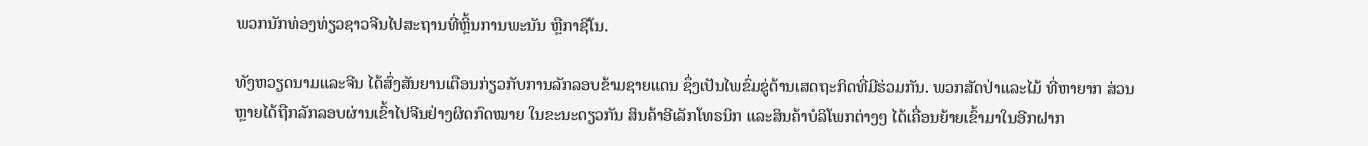ພວກນັກທ່ອງທ່ຽວຊາວຈີນໄປສະຖານທີ່ຫຼິ້ນການພະນັນ ຫຼືກາຊີໂນ.

ທັງຫວຽດນາມແລະຈີນ ໄດ້ສົ່ງສັນຍານເຕືອນກ່ຽວກັບການລັກລອບຂ້າມຊາຍແດນ ຊຶ່ງເປັນໄພຂົ່ມຂູ່ດ້ານເສດຖະກິດທີ່ມີຮ່ວມກັນ. ພວກສັດປ່າແລະໄມ້ ທີ່ຫາຍາກ ສ່ວນຫຼາຍໄດ້ຖືກລັກລອບຜ່ານເຂົ້າໄປຈີນຢ່າງຜິດກົດໝາຍ ໃນຂະນະດຽວກັນ ສິນຄ້າອີເລັກໂທຣນິກ ແລະສິນຄ້າບໍລິໂພກຕ່າງໆ ໄດ້ເຄື່ອນຍ້າຍເຂົ້າມາໃນອີກຝາກ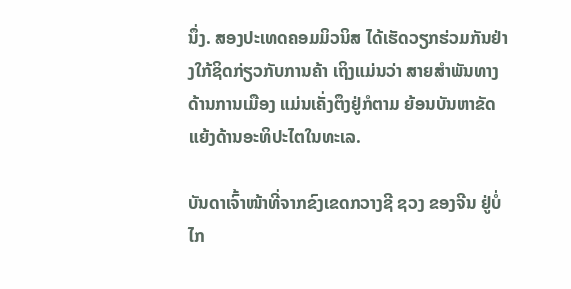ນຶ່ງ. ສອງປະເທດຄອມມິວນິສ ໄດ້ເຮັດວຽກຮ່ວມກັນຢ່າງໃກ້ຊິດກ່ຽວກັບການຄ້າ ເຖິງແມ່ນວ່າ ສາຍສຳພັນທາງດ້ານການເມືອງ ແມ່ນເຄັ່ງຕຶງຢູ່ກໍຕາມ ຍ້ອນບັນຫາຂັດແຍ້ງດ້ານອະທິປະໄຕໃນທະເລ.

ບັນດາເຈົ້າໜ້າທີ່ຈາກຂົງເຂດກວາງຊີ ຊວງ ຂອງຈີນ ຢູ່ບໍ່ໄກ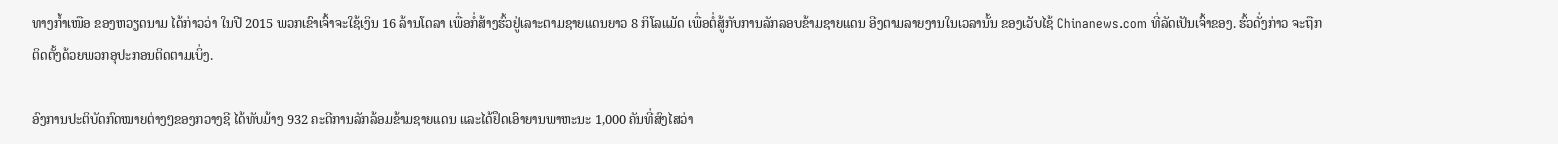ທາງກ້ຳເໜືອ ຂອງຫວຽດນາມ ໄດ້ກ່າວວ່າ ໃນປີ 2015 ພວກເຂົາເຈົ້າຈະໃຊ້ເງິນ 16 ລ້ານໂດລາ ເພື່ອກໍ່ສ້າງຮົ້ວຢູ່ເລາະຕາມຊາຍແດນຍາວ 8 ກິໂລແມັດ ເພື່ອຕໍ່ສູ້ກັບການລັກລອບຂ້າມຊາຍແດນ ອີງຕາມລາຍງານໃນເວລານັ້ນ ຂອງເວັບໄຊ້ Chinanews.com ທີ່ລັດເປັນເຈົ້າຂອງ. ຮົ້ວດັ່ງກ່າວ ຈະຖືກຕິດຕັ້ງດ້ວຍພວກອຸປະກອນຕິດຕາມເບິ່ງ.

ອົງການປະຕິບັດກົດໝາຍຕ່າງໆຂອງກວາງຊີ ໄດ້ທັບມ້າງ 932 ຄະດີການລັກລ້ອມຂ້າມຊາຍແດນ ແລະໄດ້ຢຶດເອົາຍານພາຫະນະ 1,000 ຄັນທີ່ສົງໄສວ່າ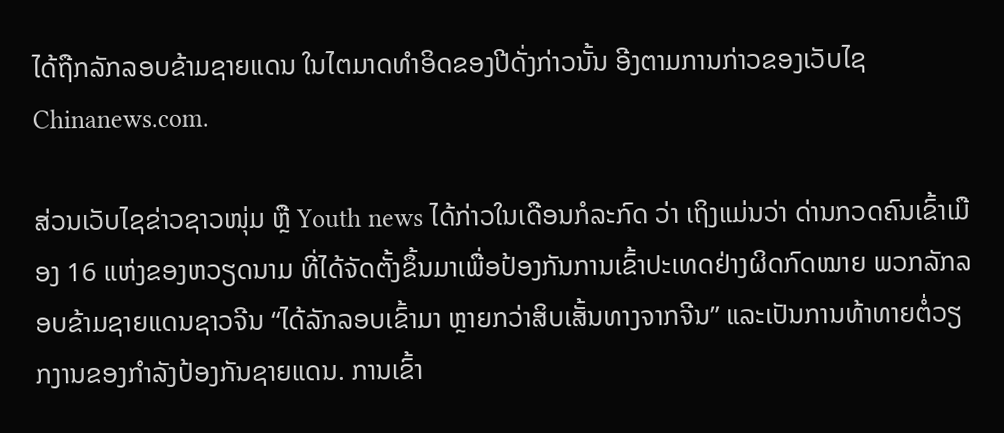ໄດ້ຖືກລັກລອບຂ້າມຊາຍແດນ ໃນໄຕມາດທຳອິດຂອງປີດັ່ງກ່າວນັ້ນ ອີງຕາມການກ່າວຂອງເວັບໄຊ Chinanews.com.

ສ່ວນເວັບໄຊຂ່າວຊາວໜຸ່ມ ຫຼື Youth news ໄດ້ກ່າວໃນເດືອນກໍລະກົດ ວ່າ ເຖິງແມ່ນວ່າ ດ່ານກວດຄົນເຂົ້າເມືອງ 16 ແຫ່ງຂອງຫວຽດນາມ ທີ່ໄດ້ຈັດຕັ້ງຂຶ້ນມາເພື່ອປ້ອງກັນການເຂົ້າປະເທດຢ່າງຜິດກົດໝາຍ ພວກລັກລອບຂ້າມຊາຍແດນຊາວຈີນ “ໄດ້ລັກລອບເຂົ້າມາ ຫຼາຍກວ່າສິບເສັ້ນທາງຈາກຈີນ” ແລະເປັນການທ້າທາຍຕໍ່ວຽກງານຂອງກຳລັງປ້ອງກັນຊາຍແດນ. ການເຂົ້າ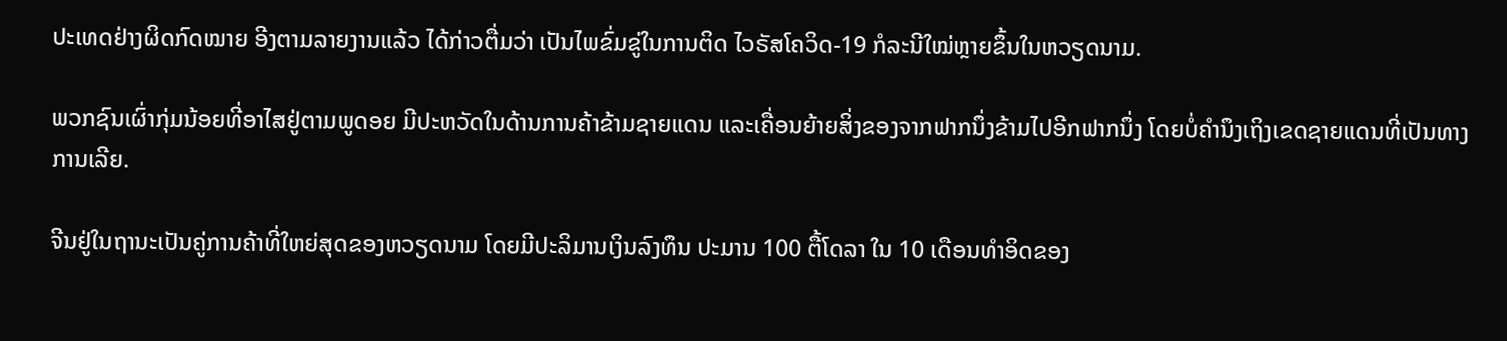ປະເທດຢ່າງຜິດກົດໝາຍ ອີງຕາມລາຍງານແລ້ວ ໄດ້ກ່າວຕື່ມວ່າ ເປັນໄພຂົ່ມຂູ່ໃນການຕິດ ໄວຣັສໂຄວິດ-19 ກໍລະນີໃໝ່ຫຼາຍຂຶ້ນໃນຫວຽດນາມ.

ພວກຊົນເຜົ່າກຸ່ມນ້ອຍທີ່ອາໄສຢູ່ຕາມພູດອຍ ມີປະຫວັດໃນດ້ານການຄ້າຂ້າມຊາຍແດນ ແລະເຄື່ອນຍ້າຍສິ່ງຂອງຈາກຟາກນຶ່ງຂ້າມໄປອີກຟາກນຶ່ງ ໂດຍບໍ່ຄຳນຶງເຖິງເຂດຊາຍແດນທີ່ເປັນທາງການເລີຍ.

ຈີນຢູ່ໃນຖານະເປັນຄູ່ການຄ້າທີ່ໃຫຍ່ສຸດຂອງຫວຽດນາມ ໂດຍມີປະລິມານເງິນລົງທຶນ ປະມານ 100 ຕື້ໂດລາ ໃນ 10 ເດືອນທຳອິດຂອງ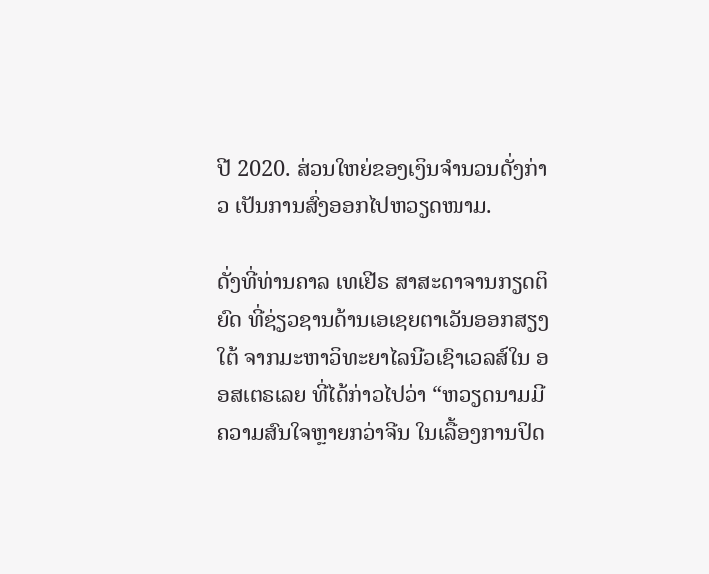ປີ 2020. ສ່ວນໃຫຍ່ຂອງເງິນຈຳນວນດັ່ງກ່າວ ເປັນການສົ່ງອອກໄປຫວຽດໜາມ.

ດັ່ງທີ່ທ່ານຄາລ ເທເຢີຣ ສາສະດາຈານກຽດຕິຍົດ ທີ່ຊ່ຽວຊານດ້ານເອເຊຍຕາເວັນອອກສຽງໃຕ້ ຈາກມະຫາວິທະຍາໄລນີວເຊົາເວລສ໌ໃນ ອອສເຕຣເລຍ ທີ່ໄດ້ກ່າວໄປວ່າ “ຫວຽດນາມມີຄວາມສົນໃຈຫຼາຍກວ່າຈີນ ໃນເລື້ອງການປິດ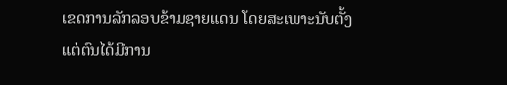ເຂດການລັກລອບຂ້າມຊາຍແດນ ໂດຍສະເພາະນັບຕັ້ງແຕ່ຕົນໄດ້ມີການ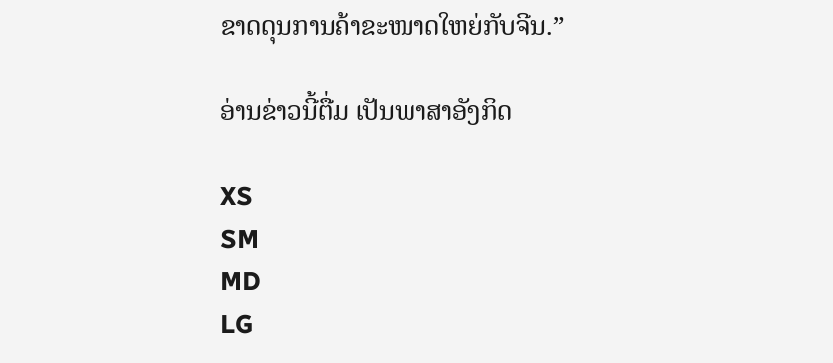ຂາດດຸນການຄ້າຂະໜາດໃຫຍ່ກັບຈີນ.”

ອ່ານຂ່າວນີ້ຕື່ມ ເປັນພາສາອັງກິດ

XS
SM
MD
LG